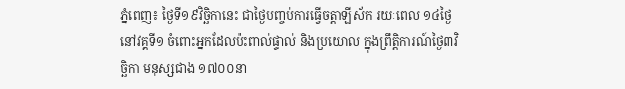ភ្នំពេញ៖ ថ្ងៃទី១៩វិច្ឆិកានេះ ជាថ្ងៃបញ្ចប់ការធ្វើចត្តាឡីស័ក រយៈពេល ១៤ថ្ងៃ នៅវគ្គទី១ ចំពោះអ្នកដែលប៉ះពាល់ផ្ទាល់ និងប្រយោល ក្នុងព្រឹត្តិការណ៍ថ្ងៃ៣វិច្ឆិកា មនុស្សជាង ១៧០០នា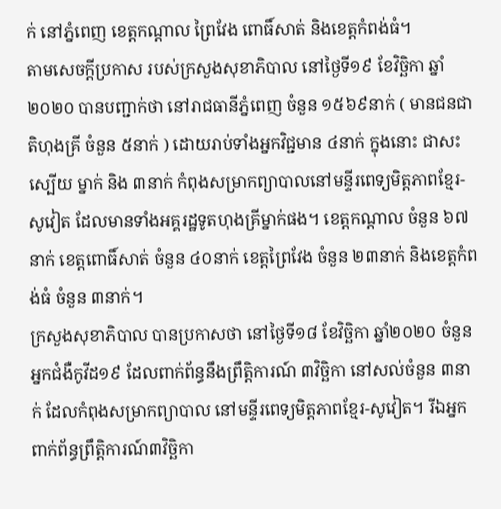ក់ នៅភ្នំពេញ ខេត្តកណ្តាល ព្រៃវែង ពោធិ៍សាត់ និងខេត្តកំពង់ធំ។
តាមសេចក្តីប្រកាស របស់ក្រសួងសុខាភិបាល នៅថ្ងៃទី១៩ ខែវិច្ឆិកា ឆ្នាំ២០២០ បានបញ្ជាក់ថា នៅរាជធានីភ្នំពេញ ចំនួន ១៥៦៩នាក់ ( មានជនជាតិហុងគ្រី ចំនួន ៥នាក់ ) ដោយរាប់ទាំងអ្នកវិជ្ជមាន ៤នាក់ ក្នុងនោះ ជាសះស្បើយ ម្នាក់ និង ៣នាក់ កំពុងសម្រាកព្យាបាលនៅមន្ទីរពេទ្យមិត្តភាពខ្មែរ-សូវៀត ដែលមានទាំងអគ្គរដ្ឋទូតហុងគ្រីម្នាក់ផង។ ខេត្តកណ្តាល ចំនួន ៦៧នាក់ ខេត្តពោធិ៍សាត់ ចំនួន ៤០នាក់ ខេត្តព្រៃវែង ចំនួន ២៣នាក់ និងខេត្តកំពង់ធំ ចំនួន ៣នាក់។
ក្រសួងសុខាភិបាល បានប្រកាសថា នៅថ្ងៃទី១៨ ខែវិច្ឆិកា ឆ្នាំ២០២០ ចំនួនអ្នកជំងឺកូវីដ១៩ ដែលពាក់ព័ន្ធនឹងព្រឹត្តិការណ៍ ៣វិចិ្ឆកា នៅសល់ចំនួន ៣នាក់ ដែលកំពុងសម្រាកព្យាបាល នៅមន្ទីរពេទ្យមិត្តភាពខ្មែរ-សូវៀត។ រីឯអ្នកពាក់ព័ន្ធព្រឹត្តិការណ៍៣វិច្ឆិកា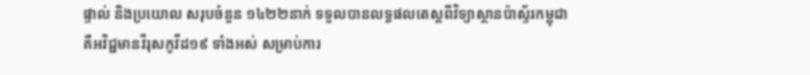ផ្ទាល់ និងប្រយោល សរុបចំនួន ១៤២២នាក់ ទទួលបានលទ្ធផលតេស្តពីវិទ្យាស្ថានប៉ាស្ទ័រកម្ពុជា គឺអវិជ្ជមានវីរុសកូវីដ១៩ ទាំងអស់ សម្រាប់ការ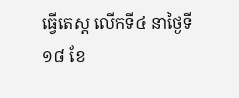ធ្វើតេស្ត លើកទី៤ នាថ្ងៃទី១៨ ខែ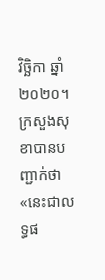វិច្ឆិកា ឆ្នាំ២០២០។
ក្រសួងសុខាបានបញ្ជាក់ថា «នេះជាលទ្ធផ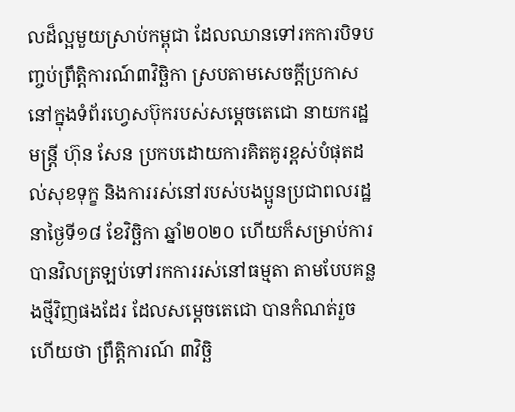លដ៏ល្អមួយស្រាប់កម្ពុជា ដែលឈានទៅរកការបិទបញ្ចប់ព្រឹត្តិការណ៍៣វិច្ឆិកា ស្របតាមសេចក្តីប្រកាសនៅក្នុងទំព័រហ្វេសប៊ុករបស់សម្តេចតេជោ នាយករដ្ឋមន្ត្រី ហ៊ុន សែន ប្រកបដោយការគិតគូរខ្ពស់បំផុតដល់សុខទុក្ខ និងការរស់នៅរបស់បងប្អូនប្រជាពលរដ្ឋ នាថ្ងៃទី១៨ ខែវិច្ឆិកា ឆ្នាំ២០២០ ហើយក៏សម្រាប់ការបានវិលត្រឡប់ទៅរកការរស់នៅធម្មតា តាមបែបគន្លងថ្មីវិញផងដែរ ដែលសម្តេចតេជោ បានកំណត់រួចហើយថា ព្រឹត្តិការណ៍ ៣វិច្ឆិ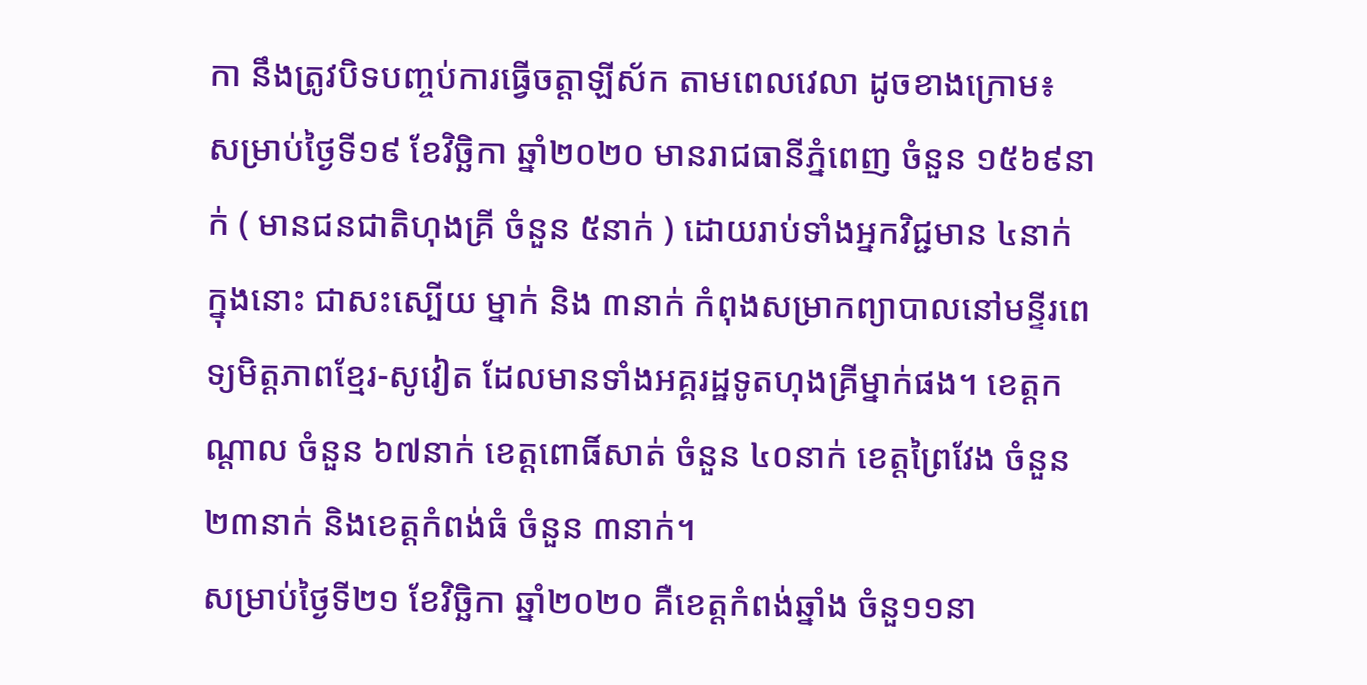កា នឹងត្រូវបិទបញ្ចប់ការធ្វើចត្តាឡីស័ក តាមពេលវេលា ដូចខាងក្រោម៖ សម្រាប់ថ្ងៃទី១៩ ខែវិច្ឆិកា ឆ្នាំ២០២០ មានរាជធានីភ្នំពេញ ចំនួន ១៥៦៩នាក់ ( មានជនជាតិហុងគ្រី ចំនួន ៥នាក់ ) ដោយរាប់ទាំងអ្នកវិជ្ជមាន ៤នាក់ ក្នុងនោះ ជាសះស្បើយ ម្នាក់ និង ៣នាក់ កំពុងសម្រាកព្យាបាលនៅមន្ទីរពេទ្យមិត្តភាពខ្មែរ-សូវៀត ដែលមានទាំងអគ្គរដ្ឋទូតហុងគ្រីម្នាក់ផង។ ខេត្តកណ្តាល ចំនួន ៦៧នាក់ ខេត្តពោធិ៍សាត់ ចំនួន ៤០នាក់ ខេត្តព្រៃវែង ចំនួន ២៣នាក់ និងខេត្តកំពង់ធំ ចំនួន ៣នាក់។
សម្រាប់ថ្ងៃទី២១ ខែវិច្ឆិកា ឆ្នាំ២០២០ គឺខេត្តកំពង់ឆ្នាំង ចំនួ១១នា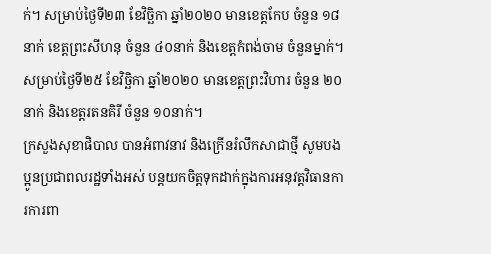ក់។ សម្រាប់ថ្ងៃទី២៣ ខែវិច្ឆិកា ឆ្នាំ២០២០ មានខេត្តកែប ចំនួន ១៨នាក់ ខេត្តព្រះសីហនុ ចំនួន ៤០នាក់ និងខេត្តកំពង់ចាម ចំនួនម្នាក់។ សម្រាប់ថ្ងៃទី២៥ ខែវិច្ឆិកា ឆ្នាំ២០២០ មានខេត្តព្រះវិហារ ចំនួន ២០នាក់ និងខេត្តរតនគិរី ចំនួន ១០នាក់។
ក្រសួងសុខាផិបាល បានអំពាវនាវ និងក្រើនរំលឹកសាជាថ្មី សូមបងប្អូនប្រជាពលរដ្ឋទាំងអស់ បន្តយកចិត្តទុកដាក់ក្នុងការអនុវត្តវិធានការការពា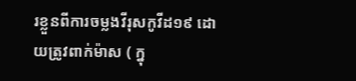រខ្លួនពីការចម្លងវីរុសកូវីដ១៩ ដោយត្រូវពាក់ម៉ាស ( ក្នុ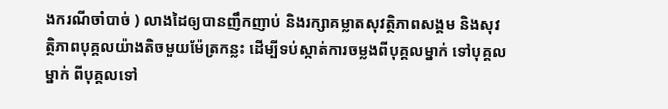ងករណីចាំបាច់ ) លាងដៃឲ្យបានញឹកញាប់ និងរក្សាគម្លាតសុវត្ថិភាពសង្គម និងសុវត្ថិភាពបុគ្គលយ៉ាងតិចមួយម៉ែត្រកន្លះ ដើម្បីទប់ស្កាត់ការចម្លងពីបុគ្គលម្នាក់ ទៅបុគ្គលម្នាក់ ពីបុគ្គលទៅ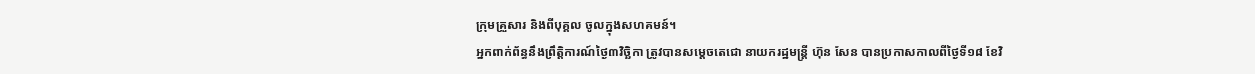ក្រុមគ្រួសារ និងពីបុគ្គល ចូលក្នុងសហគមន៍។
អ្នកពាក់ព័ន្ធនឹងព្រឹត្តិការណ៍ថ្ងៃ៣វិច្ឆិកា ត្រូវបានសម្តេចតេជោ នាយករដ្ឋមន្ត្រី ហ៊ុន សែន បានប្រកាសកាលពីថ្ងៃទី១៨ ខែវិ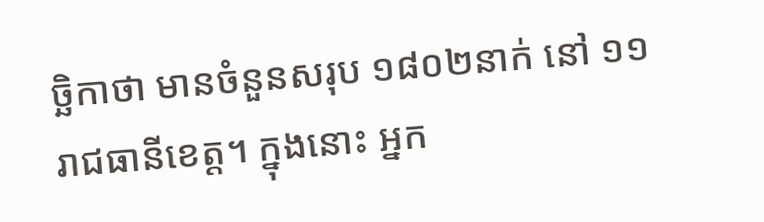ច្ឆិកាថា មានចំនួនសរុប ១៨០២នាក់ នៅ ១១រាជធានីខេត្ត។ ក្នុងនោះ អ្នក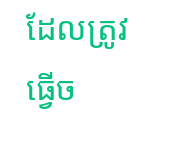ដែលត្រូវធ្វើច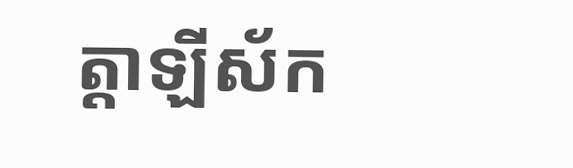ត្តាឡីស័ក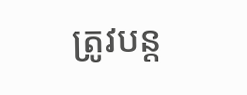ត្រូវបន្ត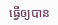ធ្វើឲ្យបាន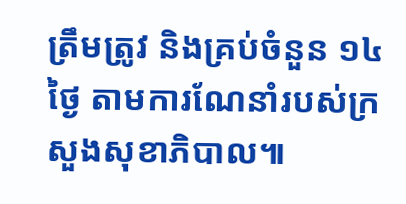ត្រឹមត្រូវ និងគ្រប់ចំនួន ១៤ថ្ងៃ តាមការណែនាំរបស់ក្រសួងសុខាភិបាល៕